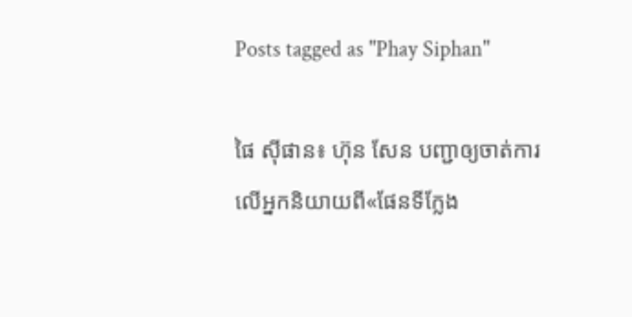Posts tagged as "Phay Siphan"

ផៃ ស៊ីផាន៖ ហ៊ុន សែន បញ្ជាឲ្យចាត់ការ លើអ្នកនិយាយពី«ផែនទីក្លែង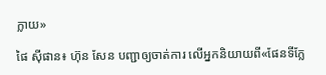ក្លាយ»

ផៃ ស៊ីផាន៖ ហ៊ុន សែន បញ្ជាឲ្យចាត់ការ លើអ្នកនិយាយពី«ផែនទីក្លែ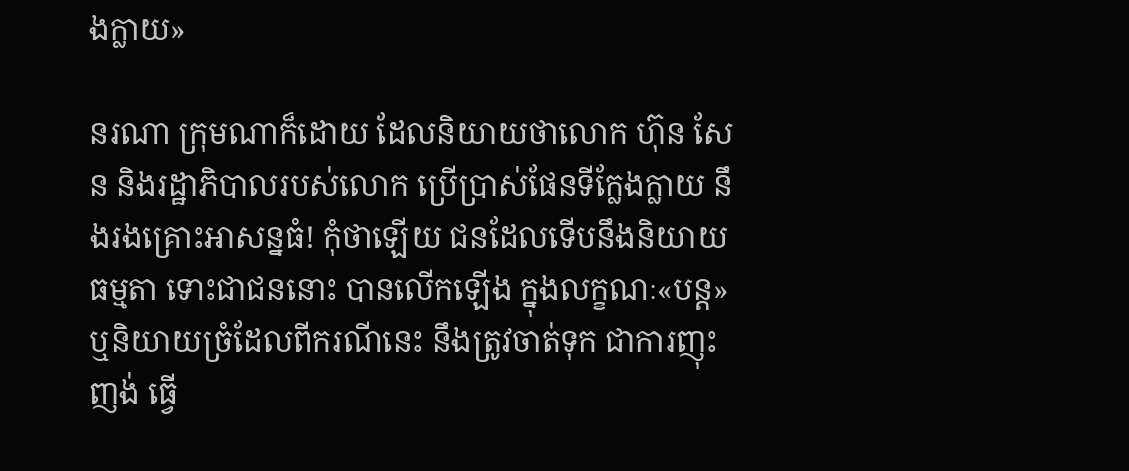ងក្លាយ»

នរណា ក្រុមណាក៏ដោយ ដែលនិយាយថាលោក ហ៊ុន សែន និងរដ្ឋាភិបាលរបស់លោក ប្រើប្រាស់ផែនទីក្លែងក្លាយ នឹងរងគ្រោះអាសន្នធំ! កុំថាឡើយ ជនដែលទើបនឹងនិយាយធម្មតា ទោះជាជននោះ បានលើកឡើង ក្នុងលក្ខណៈ«បន្ត» ឬនិយាយច្រំដែលពីករណីនេះ នឹងត្រូវចាត់ទុក ជាការញុះញង់ ធ្វើ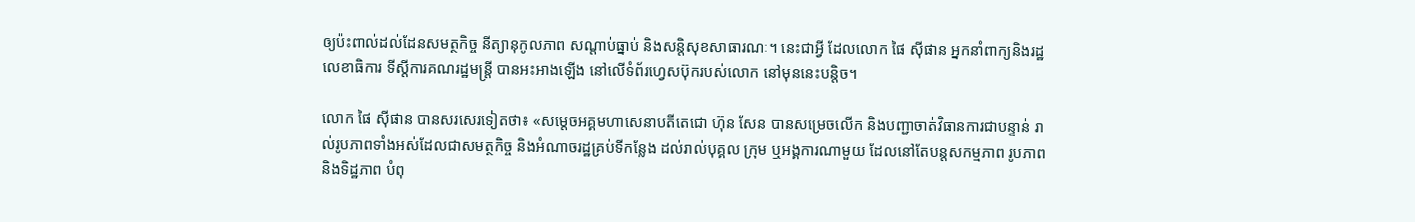ឲ្យប៉ះពាល់ដល់ដែនសមត្ថកិច្ច នីត្យានុកូលភាព សណ្តាប់ធ្នាប់ និងសន្តិសុខសាធារណៈ។ នេះជាអ្វី ដែលលោក ផៃ ស៊ីផាន អ្នកនាំពាក្យនិងរដ្ឋលេខាធិការ ទីស្ដីការគណរដ្ឋមន្ត្រី បានអះអាងឡើង នៅលើទំព័រហ្វេសប៊ុករបស់លោក នៅមុននេះបន្តិច។

លោក ផៃ ស៊ីផាន បានសរសេរទៀតថា៖ «សម្តេចអគ្គមហាសេនាបតីតេជោ ហ៊ុន សែន បានសម្រេចលើក និងបញ្ជាចាត់វិធានការជាបន្ទាន់ រាល់រូបភាពទាំងអស់ដែលជាសមត្ថកិច្ច និងអំណាចរដ្ឋគ្រប់ទីកន្លែង ដល់រាល់បុគ្គល ក្រុម ឬអង្គការណាមួយ ដែលនៅតែបន្តសកម្មភាព រូបភាព និងទិដ្ឋភាព បំពុ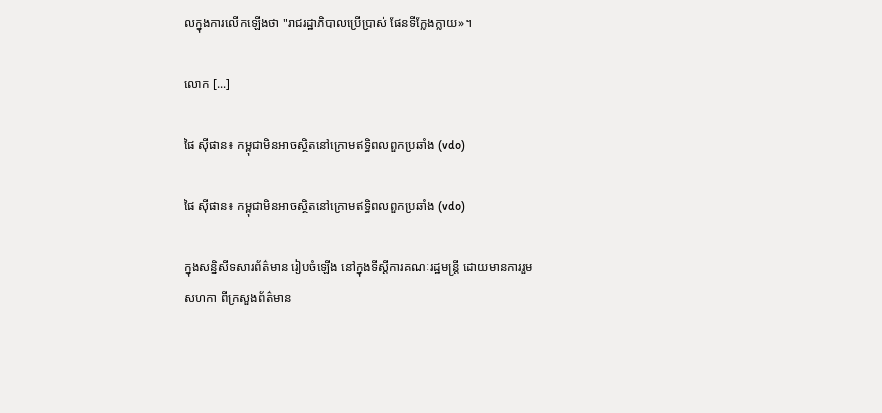លក្នុងការលើកឡើងថា "រាជរដ្ឋាភិបាលប្រើប្រាស់ ផែនទីក្លែងក្លាយ»។

លោក [...]

ផៃ ស៊ីផាន៖ កម្ពុជាមិនអាចស្ថិតនៅក្រោមឥទ្ធិពលពួកប្រឆាំង (vdo)

ផៃ ស៊ីផាន៖ កម្ពុជាមិនអាចស្ថិតនៅក្រោមឥទ្ធិពលពួកប្រឆាំង (vdo)

ក្នុងសន្និសីទសារព័ត៌មាន រៀបចំឡើង នៅក្នុងទីស្ដីការគណៈរដ្ឋមន្ត្រី ដោយមានការរួមសហកា ពីក្រសួងព័ត៌មាន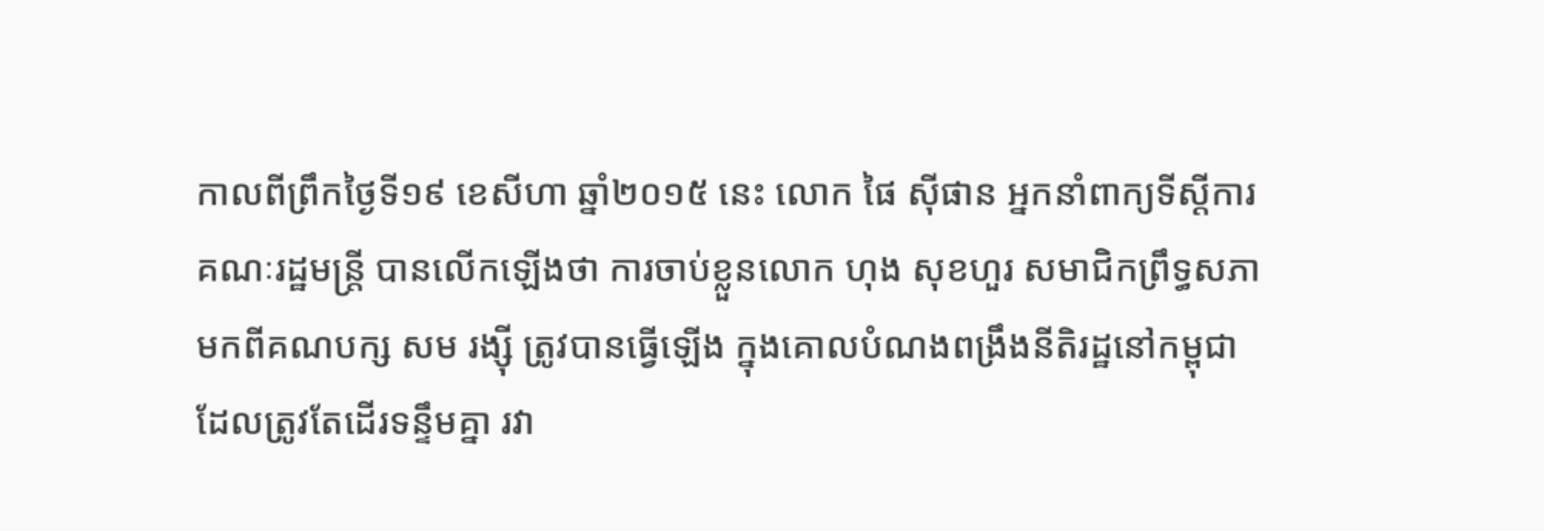កាលពីព្រឹកថ្ងៃទី១៩ ខេសីហា ឆ្នាំ២០១៥ នេះ លោក ផៃ ស៊ីផាន អ្នកនាំពាក្យទីស្ដីការគណៈរដ្ឋមន្ត្រី បានលើកឡើងថា ការចាប់ខ្លួនលោក ហុង សុខហួរ សមាជិកព្រឹទ្ធសភា មកពីគណបក្ស សម រង្ស៊ី ត្រូវបានធ្វើឡើង ក្នុងគោលបំណងពង្រឹងនីតិរដ្ឋនៅកម្ពុជា ដែលត្រូវតែដើរទន្ទឹមគ្នា រវា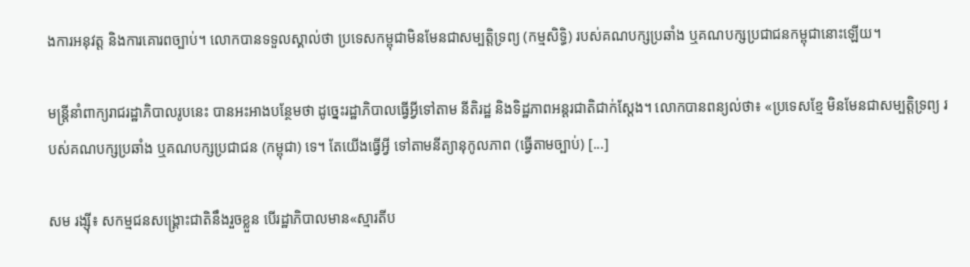ងការអនុវត្ត និងការគោរពច្បាប់។ លោកបានទទួលស្គាល់ថា ប្រទេសកម្ពុជាមិនមែនជាសម្បត្តិទ្រព្យ (កម្មសិទ្ធិ) របស់គណបក្សប្រឆាំង ឬគណបក្សប្រជាជនកម្ពុជានោះឡើយ។

មន្រ្តីនាំពាក្យរាជរដ្ឋាភិបាលរូបនេះ បានអះអាងបន្ថែមថា ដូច្នេះរដ្ឋាភិបាលធ្វើអ្វីទៅតាម នីតិរដ្ឋ និងទិដ្ឋភាពអន្តរជាតិជាក់ស្តែង។ លោកបានពន្យល់ថា៖ «ប្រទេសខ្មែ មិនមែនជាសម្បត្តិទ្រព្យ របស់គណបក្សប្រឆាំង ឬគណបក្សប្រជាជន (កម្ពុជា) ទេ។ តែយើងធ្វើអ្វី ទៅតាមនីត្យានុកូលភាព (ធ្វើតាមច្បាប់) [...]

សម រង្ស៊ី៖ សកម្មជនសង្គ្រោះជាតិនឹងរួចខ្លួន បើរដ្ឋាភិបាលមាន«ស្មារតីប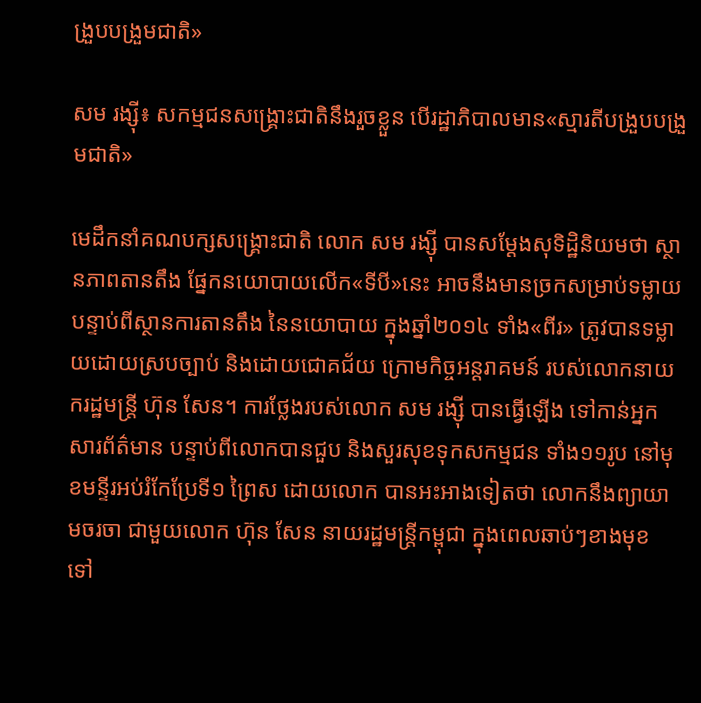ង្រួបបង្រួមជាតិ»

សម រង្ស៊ី៖ សកម្មជនសង្គ្រោះជាតិនឹងរួចខ្លួន បើរដ្ឋាភិបាលមាន«ស្មារតីបង្រួបបង្រួមជាតិ»

មេដឹកនាំគណបក្សសង្គ្រោះជាតិ លោក សម រង្ស៊ី បានសម្ដែងសុទិដ្ឋិនិយមថា ស្ថានភាពតានតឹង ផ្នែកនយោបាយលើក«ទីបី»នេះ អាចនឹងមានច្រកសម្រាប់ទម្លាយ បន្ទាប់ពីស្ថានការតានតឹង នៃនយោបាយ ក្នុងឆ្នាំ២០១៤ ទាំង«ពីរ» ត្រូវបានទម្លាយដោយស្របច្បាប់ និងដោយជោគជ័យ ក្រោមកិច្ចអន្តរាគមន៍ របស់លោកនាយករដ្ឋមន្រ្តី ហ៊ុន សែន។ ការថ្លែងរបស់លោក សម រង្ស៊ី បានធ្វើឡើង ទៅកាន់អ្នកសារព័ត៌មាន បន្ទាប់ពីលោកបានជួប និងសួរសុខទុកសកម្មជន ទាំង១១រូប នៅមុខមន្ទីរអប់រំកែប្រែទី១ ព្រៃស ដោយលោក បានអះអាងទៀតថា លោកនឹងព្យាយាមចរចា ជាមួយលោក ហ៊ុន សែន នាយរដ្ឋមន្ត្រីកម្ពុជា ក្នុងពេលឆាប់ៗខាងមុខ ទៅ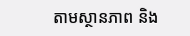តាមស្ថានភាព និង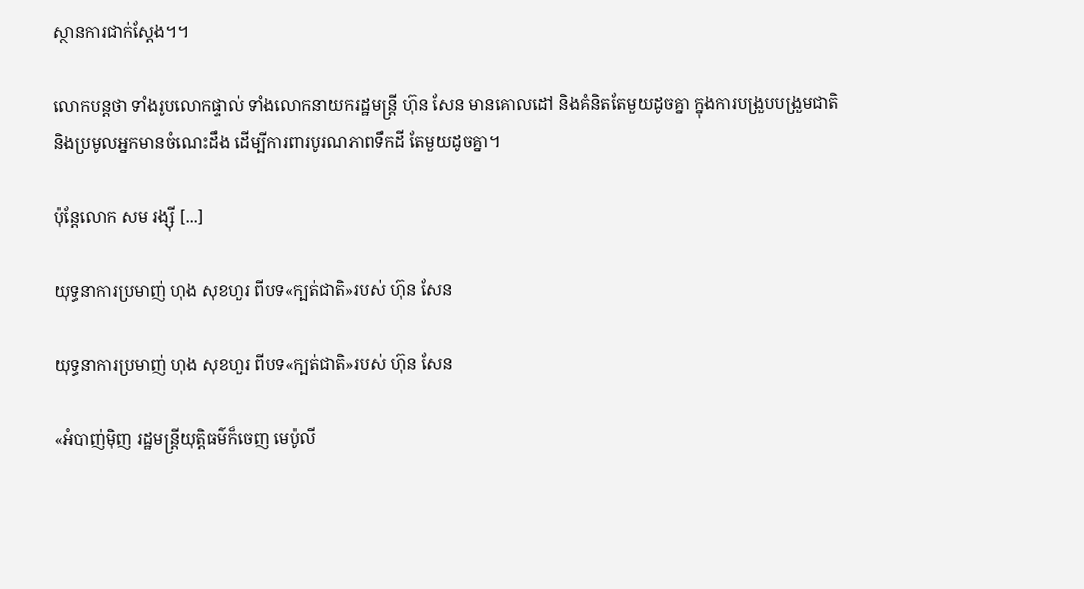ស្ថានការជាក់ស្តែង។។

លោកបន្តថា ទាំងរូបលោកផ្ទាល់ ទាំងលោកនាយករដ្ឋមន្រ្តី ហ៊ុន សែន មានគោលដៅ និងគំនិតតែមួយដូចគ្នា ក្នុងការបង្រួបបង្រួមជាតិ និងប្រមូលអ្នកមានចំណេះដឹង ដើម្បីការពារបូរណភាពទឹកដី តែមួយដូចគ្នា។

ប៉ុន្តែលោក សម រង្ស៊ី [...]

យុទ្ធនាការប្រមាញ់ ហុង សុខហួរ ពីបទ«ក្បត់ជាតិ»របស់ ហ៊ុន សែន

យុទ្ធនាការប្រមាញ់ ហុង សុខហួរ ពីបទ«ក្បត់ជាតិ»របស់ ហ៊ុន សែន

«អំបាញ់ម៉ិញ រដ្ឋមន្ត្រីយុត្តិធម៌ក៏ចេញ មេប៉ូលី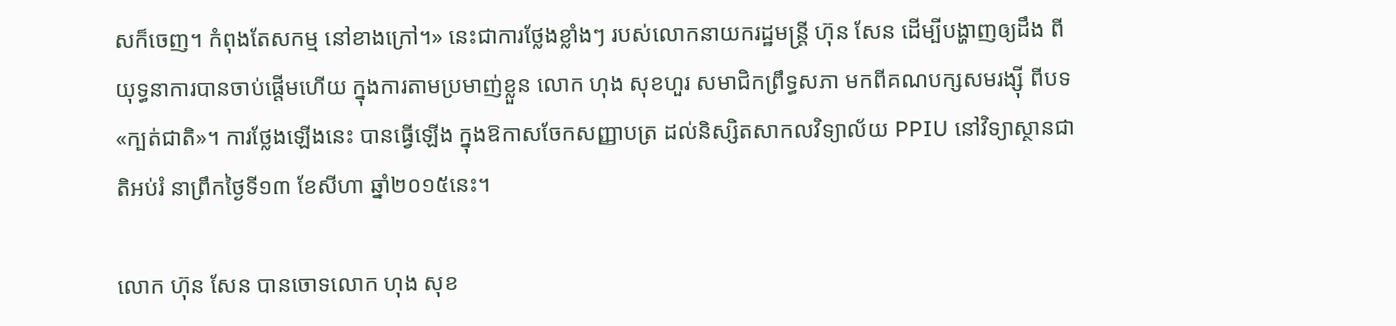សក៏ចេញ។ កំពុងតែសកម្ម នៅខាងក្រៅ។» នេះជាការថ្លែងខ្លាំងៗ របស់លោកនាយករដ្ឋមន្ត្រី ហ៊ុន សែន ដើម្បីបង្ហាញឲ្យដឹង ពីយុទ្ធនាការបានចាប់ផ្ដើមហើយ ក្នុងការតាមប្រមាញ់ខ្លួន លោក ហុង សុខហួរ សមាជិកព្រឹទ្ធសភា មកពីគណបក្សសមរង្ស៊ី ពីបទ«ក្បត់ជាតិ»។ ការថ្លែងឡើងនេះ បានធ្វើឡើង ក្នុងឱកាសចែកសញ្ញាបត្រ ដល់និស្សិតសាកលវិទ្យាល័យ PPIU នៅវិទ្យាស្ថានជាតិអប់រំ នាព្រឹកថ្ងៃទី១៣ ខែសីហា ឆ្នាំ២០១៥នេះ។

លោក ហ៊ុន សែន បានចោទលោក ហុង សុខ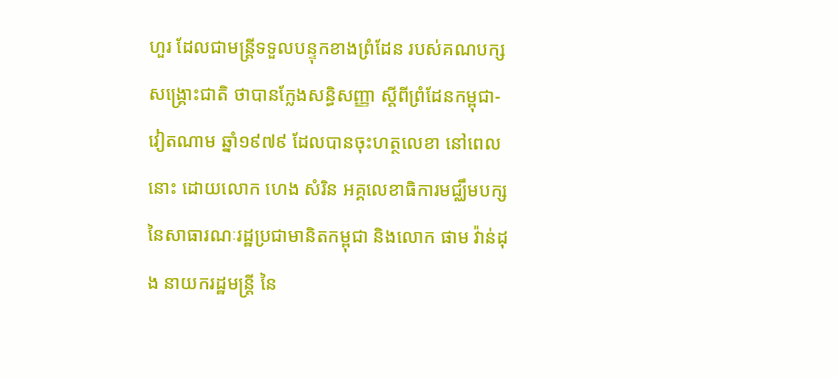ហួរ ដែលជាមន្ត្រីទទួលបន្ទុកខាងព្រំដែន របស់គណបក្សសង្គ្រោះជាតិ ថាបានក្លែងសន្ធិសញ្ញា ស្តីពីព្រំដែនកម្ពុជា-វៀតណាម ឆ្នាំ១៩៧៩ ដែលបានចុះហត្ថលេខា នៅពេលនោះ ដោយលោក ហេង សំរិន អគ្គលេខាធិការមជ្ឈឹមបក្ស នៃសាធារណៈរដ្ឋប្រជាមានិតកម្ពុជា និងលោក ផាម វ៉ាន់ដុង នាយករដ្ឋមន្ត្រី នៃ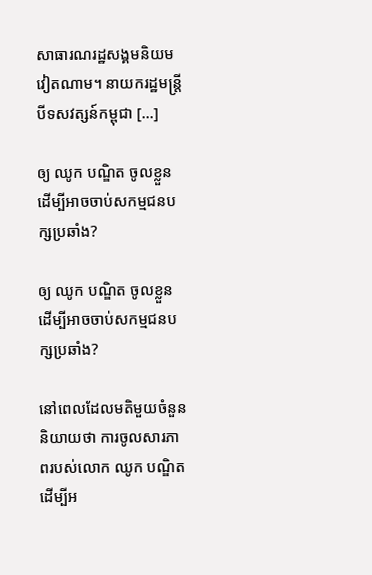សាធារណរដ្ឋសង្គមនិយមវៀតណាម។ នាយករដ្ឋមន្ត្រីបីទសវត្សន៍កម្ពុជា [...]

ឲ្យ ឈូក បណ្ឌិត ចូលខ្លួន ដើម្បីអាចចាប់សកម្មជនបក្សប្រឆាំង?

ឲ្យ ឈូក បណ្ឌិត ចូលខ្លួន ដើម្បីអាចចាប់សកម្មជនបក្សប្រឆាំង?

នៅពេលដែលមតិមួយចំនួន និយាយថា ការចូលសារភាពរបស់លោក ឈូក បណ្ឌិត ដើម្បីអ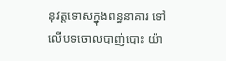នុវត្តទោសក្នុងពន្ធនាគារ ទៅលើបទចោលបាញ់បោះ យ៉ា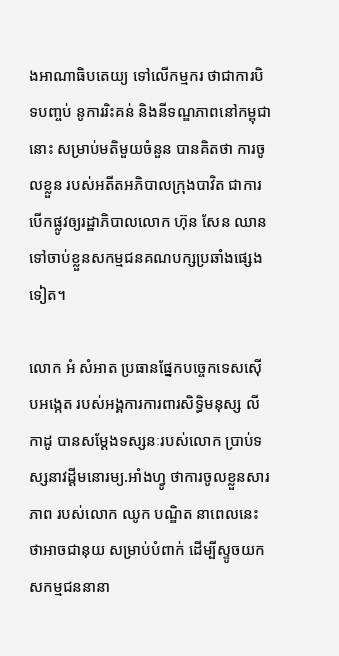ងអាណាធិបតេយ្យ ទៅលើកម្មករ ថាជាការបិទបញ្ចប់ នូការរិះគន់ និងនីទណ្ឌភាពនៅកម្ពុជានោះ សម្រាប់មតិមួយចំនួន បានគិតថា ការចូលខ្លួន របស់អតីតអភិបាលក្រុងបាវិត ជាការបើកផ្លូវឲ្យរដ្ឋាភិបាលលោក ហ៊ុន សែន ឈាន ទៅចាប់ខ្លួនសកម្មជនគណបក្សប្រឆាំងផ្សេងទៀត។

លោក អំ សំអាត ប្រធានផ្នែកបច្ចេកទេសស៊ើបអង្កេត របស់អង្គការការពារសិទ្ធិមនុស្ស លីកាដូ បានសម្ដែងទស្សនៈរបស់លោក ប្រាប់ទស្សនាវដ្ដីមនោរម្យ.អាំងហ្វូ ថាការចូលខ្លួនសារភាព របស់លោក ឈូក បណ្ឌិត នាពេលនេះថាអាចជានុយ សម្រាប់បំពាក់ ដើម្បីស្ទូចយកសកម្មជននានា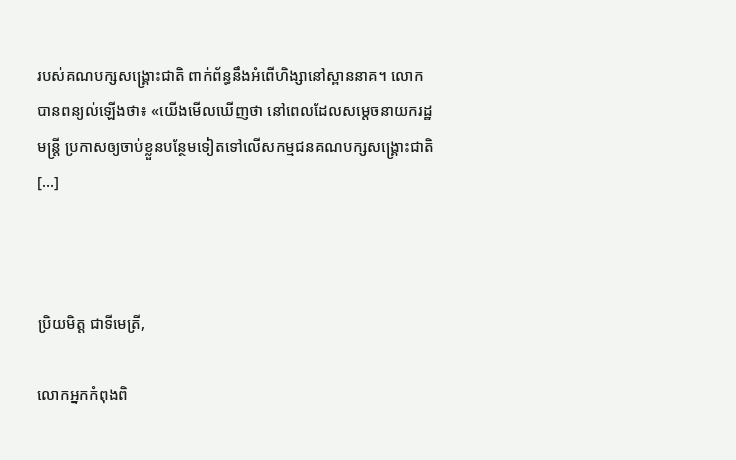របស់គណបក្សសង្គ្រោះជាតិ ពាក់ព័ន្ធនឹងអំពើហិង្សានៅស្ពាននាគ។ លោក បានពន្យល់ឡើងថា៖ «យើងមើលឃើញថា នៅពេលដែលសម្តេចនាយករដ្ឋមន្រ្តី ប្រកាសឲ្យចាប់ខ្លួនបន្ថែមទៀតទៅលើសកម្មជនគណបក្សសង្គ្រោះជាតិ [...]



ប្រិយមិត្ត ជាទីមេត្រី,

លោកអ្នកកំពុងពិ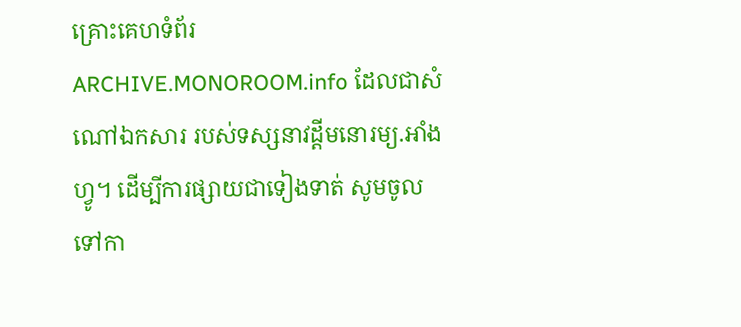គ្រោះគេហទំព័រ ARCHIVE.MONOROOM.info ដែលជាសំណៅឯកសារ របស់ទស្សនាវដ្ដីមនោរម្យ.អាំងហ្វូ។ ដើម្បីការផ្សាយជាទៀងទាត់ សូមចូលទៅកា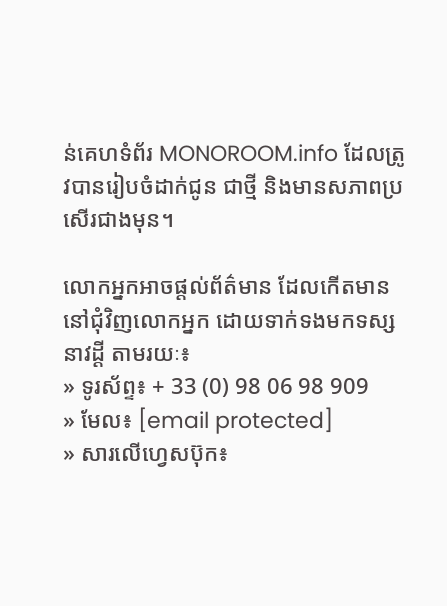ន់គេហទំព័រ MONOROOM.info ដែលត្រូវបានរៀបចំដាក់ជូន ជាថ្មី និងមានសភាពប្រសើរជាងមុន។

លោកអ្នកអាចផ្ដល់ព័ត៌មាន ដែលកើតមាន នៅជុំវិញលោកអ្នក ដោយទាក់ទងមកទស្សនាវដ្ដី តាមរយៈ៖
» ទូរស័ព្ទ៖ + 33 (0) 98 06 98 909
» មែល៖ [email protected]
» សារលើហ្វេសប៊ុក៖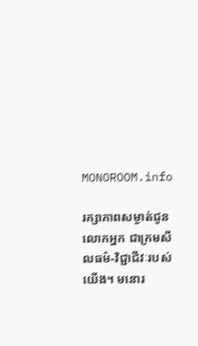MONOROOM.info

រក្សាភាពសម្ងាត់ជូនលោកអ្នក ជាក្រមសីលធម៌-វិជ្ជាជីវៈរបស់យើង។ មនោរ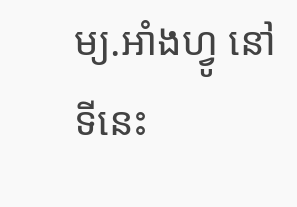ម្យ.អាំងហ្វូ នៅទីនេះ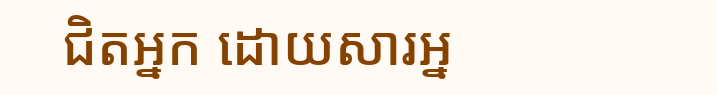ជិតអ្នក ដោយសារអ្ន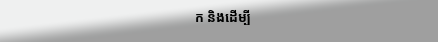ក និងដើម្បី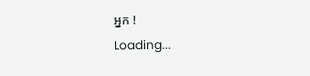អ្នក !
Loading...